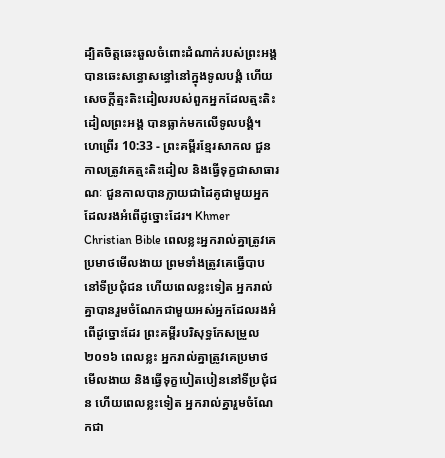ដ្បិតចិត្តឆេះឆួលចំពោះដំណាក់របស់ព្រះអង្គ បានឆេះសន្ធោសន្ធៅនៅក្នុងទូលបង្គំ ហើយសេចក្ដីត្មះតិះដៀលរបស់ពួកអ្នកដែលត្មះតិះដៀលព្រះអង្គ បានធ្លាក់មកលើទូលបង្គំ។
ហេព្រើរ 10:33 - ព្រះគម្ពីរខ្មែរសាកល ជួនកាលត្រូវគេត្មះតិះដៀល និងធ្វើទុក្ខជាសាធារណៈ ជួនកាលបានក្លាយជាដៃគូជាមួយអ្នកដែលរងអំពើដូច្នោះដែរ។ Khmer Christian Bible ពេលខ្លះអ្នករាល់គ្នាត្រូវគេប្រមាថមើលងាយ ព្រមទាំងត្រូវគេធ្វើបាបនៅទីប្រជុំជន ហើយពេលខ្លះទៀត អ្នករាល់គ្នាបានរួមចំណែកជាមួយអស់អ្នកដែលរងអំពើដូច្នោះដែរ ព្រះគម្ពីរបរិសុទ្ធកែសម្រួល ២០១៦ ពេលខ្លះ អ្នករាល់គ្នាត្រូវគេប្រមាថមើលងាយ និងធ្វើទុក្ខបៀតបៀននៅទីប្រជុំជន ហើយពេលខ្លះទៀត អ្នករាល់គ្នារួមចំណែកជា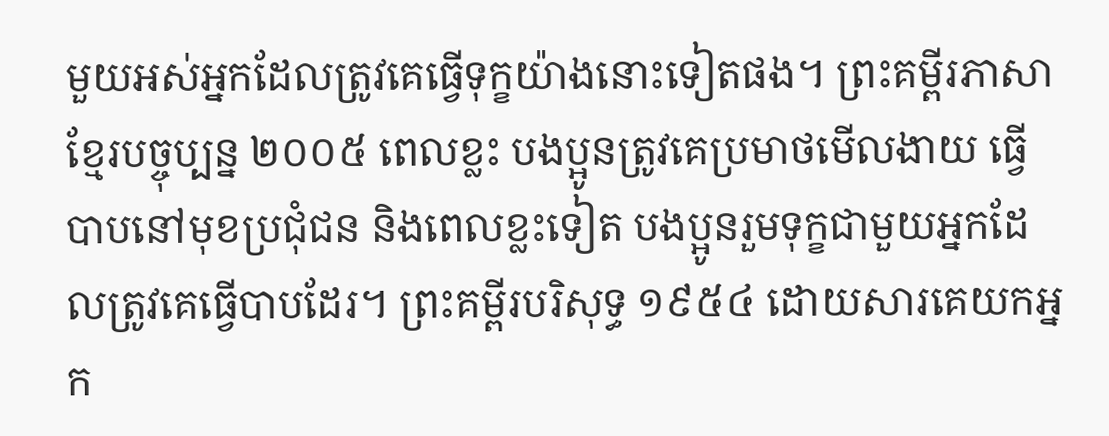មួយអស់អ្នកដែលត្រូវគេធ្វើទុក្ខយ៉ាងនោះទៀតផង។ ព្រះគម្ពីរភាសាខ្មែរបច្ចុប្បន្ន ២០០៥ ពេលខ្លះ បងប្អូនត្រូវគេប្រមាថមើលងាយ ធ្វើបាបនៅមុខប្រជុំជន និងពេលខ្លះទៀត បងប្អូនរួមទុក្ខជាមួយអ្នកដែលត្រូវគេធ្វើបាបដែរ។ ព្រះគម្ពីរបរិសុទ្ធ ១៩៥៤ ដោយសារគេយកអ្នក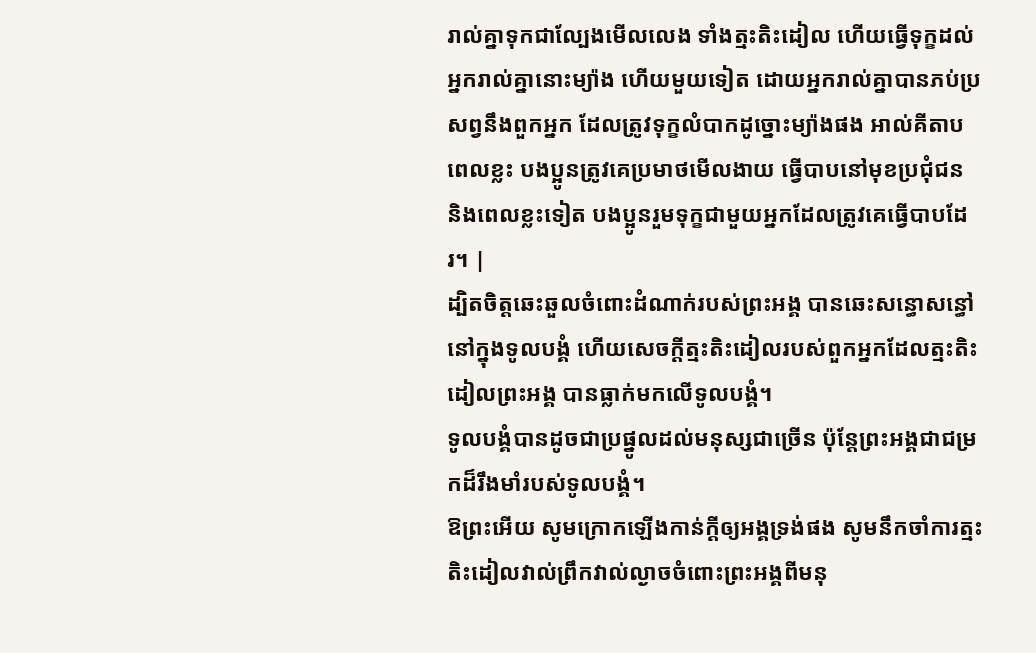រាល់គ្នាទុកជាល្បែងមើលលេង ទាំងត្មះតិះដៀល ហើយធ្វើទុក្ខដល់អ្នករាល់គ្នានោះម្យ៉ាង ហើយមួយទៀត ដោយអ្នករាល់គ្នាបានភប់ប្រសព្វនឹងពួកអ្នក ដែលត្រូវទុក្ខលំបាកដូច្នោះម្យ៉ាងផង អាល់គីតាប ពេលខ្លះ បងប្អូនត្រូវគេប្រមាថមើលងាយ ធ្វើបាបនៅមុខប្រជុំជន និងពេលខ្លះទៀត បងប្អូនរួមទុក្ខជាមួយអ្នកដែលត្រូវគេធ្វើបាបដែរ។ |
ដ្បិតចិត្តឆេះឆួលចំពោះដំណាក់របស់ព្រះអង្គ បានឆេះសន្ធោសន្ធៅនៅក្នុងទូលបង្គំ ហើយសេចក្ដីត្មះតិះដៀលរបស់ពួកអ្នកដែលត្មះតិះដៀលព្រះអង្គ បានធ្លាក់មកលើទូលបង្គំ។
ទូលបង្គំបានដូចជាប្រផ្នូលដល់មនុស្សជាច្រើន ប៉ុន្តែព្រះអង្គជាជម្រកដ៏រឹងមាំរបស់ទូលបង្គំ។
ឱព្រះអើយ សូមក្រោកឡើងកាន់ក្ដីឲ្យអង្គទ្រង់ផង សូមនឹកចាំការត្មះតិះដៀលវាល់ព្រឹកវាល់ល្ងាចចំពោះព្រះអង្គពីមនុ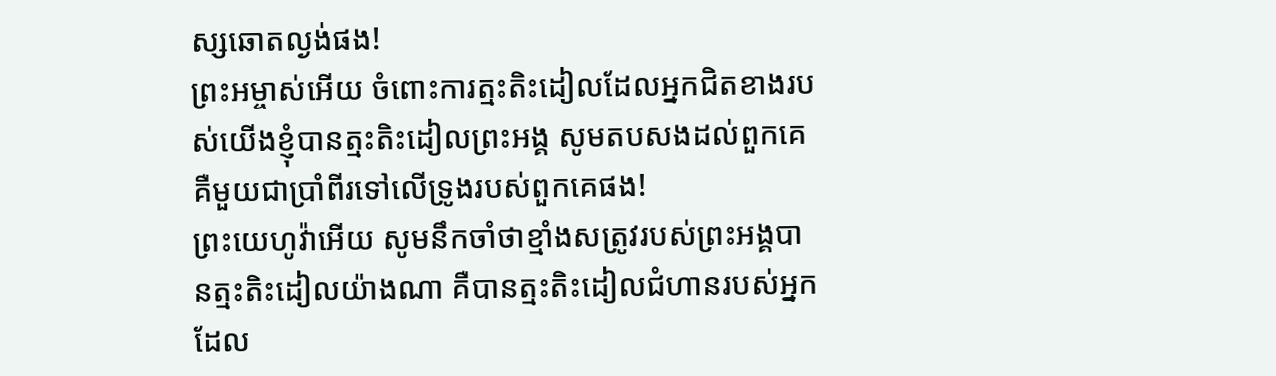ស្សឆោតល្ងង់ផង!
ព្រះអម្ចាស់អើយ ចំពោះការត្មះតិះដៀលដែលអ្នកជិតខាងរបស់យើងខ្ញុំបានត្មះតិះដៀលព្រះអង្គ សូមតបសងដល់ពួកគេ គឺមួយជាប្រាំពីរទៅលើទ្រូងរបស់ពួកគេផង!
ព្រះយេហូវ៉ាអើយ សូមនឹកចាំថាខ្មាំងសត្រូវរបស់ព្រះអង្គបានត្មះតិះដៀលយ៉ាងណា គឺបានត្មះតិះដៀលជំហានរបស់អ្នកដែល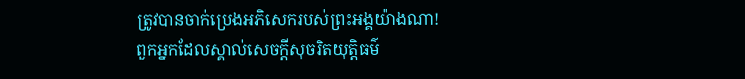ត្រូវបានចាក់ប្រេងអភិសេករបស់ព្រះអង្គយ៉ាងណា!
ពួកអ្នកដែលស្គាល់សេចក្ដីសុចរិតយុត្តិធម៌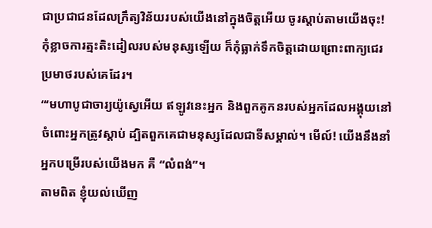ជាប្រជាជនដែលក្រឹត្យវិន័យរបស់យើងនៅក្នុងចិត្តអើយ ចូរស្ដាប់តាមយើងចុះ! កុំខ្លាចការត្មះតិះដៀលរបស់មនុស្សឡើយ ក៏កុំធ្លាក់ទឹកចិត្តដោយព្រោះពាក្យជេរប្រមាថរបស់គេដែរ។
“‘មហាបូជាចារ្យយ៉ូស្វេអើយ ឥឡូវនេះអ្នក និងពួកគូកនរបស់អ្នកដែលអង្គុយនៅចំពោះអ្នកត្រូវស្ដាប់ ដ្បិតពួកគេជាមនុស្សដែលជាទីសម្គាល់។ មើល៍! យើងនឹងនាំអ្នកបម្រើរបស់យើងមក គឺ “លំពង់”។
តាមពិត ខ្ញុំយល់ឃើញ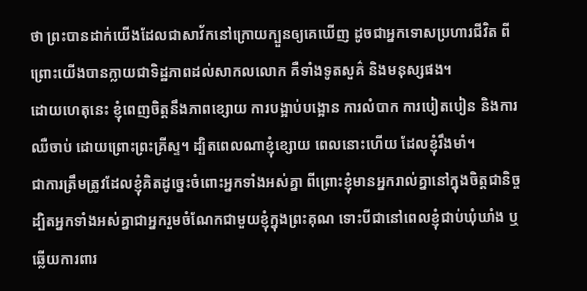ថា ព្រះបានដាក់យើងដែលជាសាវ័កនៅក្រោយក្បួនឲ្យគេឃើញ ដូចជាអ្នកទោសប្រហារជីវិត ពីព្រោះយើងបានក្លាយជាទិដ្ឋភាពដល់សាកលលោក គឺទាំងទូតសួគ៌ និងមនុស្សផង។
ដោយហេតុនេះ ខ្ញុំពេញចិត្តនឹងភាពខ្សោយ ការបង្អាប់បង្អោន ការលំបាក ការបៀតបៀន និងការឈឺចាប់ ដោយព្រោះព្រះគ្រីស្ទ។ ដ្បិតពេលណាខ្ញុំខ្សោយ ពេលនោះហើយ ដែលខ្ញុំរឹងមាំ។
ជាការត្រឹមត្រូវដែលខ្ញុំគិតដូច្នេះចំពោះអ្នកទាំងអស់គ្នា ពីព្រោះខ្ញុំមានអ្នករាល់គ្នានៅក្នុងចិត្តជានិច្ច ដ្បិតអ្នកទាំងអស់គ្នាជាអ្នករួមចំណែកជាមួយខ្ញុំក្នុងព្រះគុណ ទោះបីជានៅពេលខ្ញុំជាប់ឃុំឃាំង ឬឆ្លើយការពារ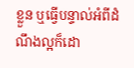ខ្លួន ឬធ្វើបន្ទាល់អំពីដំណឹងល្អក៏ដោ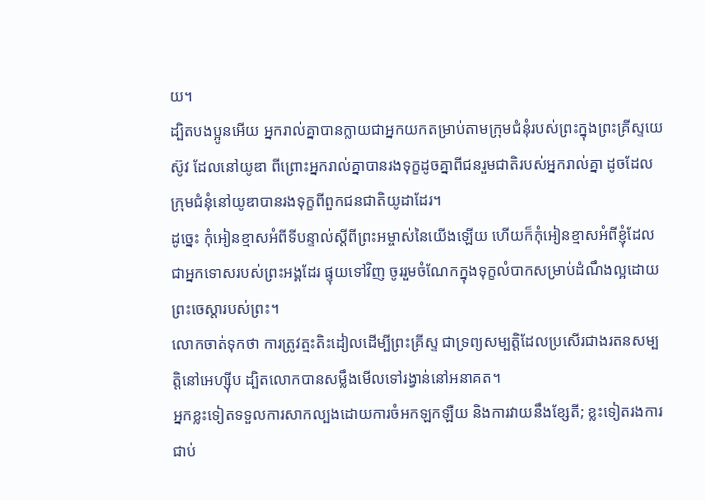យ។
ដ្បិតបងប្អូនអើយ អ្នករាល់គ្នាបានក្លាយជាអ្នកយកតម្រាប់តាមក្រុមជំនុំរបស់ព្រះក្នុងព្រះគ្រីស្ទយេស៊ូវ ដែលនៅយូឌា ពីព្រោះអ្នករាល់គ្នាបានរងទុក្ខដូចគ្នាពីជនរួមជាតិរបស់អ្នករាល់គ្នា ដូចដែលក្រុមជំនុំនៅយូឌាបានរងទុក្ខពីពួកជនជាតិយូដាដែរ។
ដូច្នេះ កុំអៀនខ្មាសអំពីទីបន្ទាល់ស្ដីពីព្រះអម្ចាស់នៃយើងឡើយ ហើយក៏កុំអៀនខ្មាសអំពីខ្ញុំដែលជាអ្នកទោសរបស់ព្រះអង្គដែរ ផ្ទុយទៅវិញ ចូររួមចំណែកក្នុងទុក្ខលំបាកសម្រាប់ដំណឹងល្អដោយព្រះចេស្ដារបស់ព្រះ។
លោកចាត់ទុកថា ការត្រូវត្មះតិះដៀលដើម្បីព្រះគ្រីស្ទ ជាទ្រព្យសម្បត្តិដែលប្រសើរជាងរតនសម្បត្តិនៅអេហ្ស៊ីប ដ្បិតលោកបានសម្លឹងមើលទៅរង្វាន់នៅអនាគត។
អ្នកខ្លះទៀតទទួលការសាកល្បងដោយការចំអកឡកឡឺយ និងការវាយនឹងខ្សែតី; ខ្លះទៀតរងការជាប់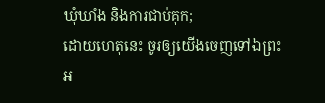ឃុំឃាំង និងការជាប់គុក;
ដោយហេតុនេះ ចូរឲ្យយើងចេញទៅឯព្រះអ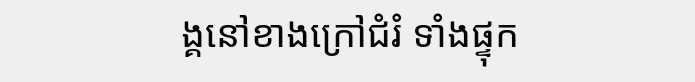ង្គនៅខាងក្រៅជំរំ ទាំងផ្ទុក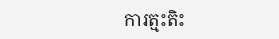ការត្មះតិះ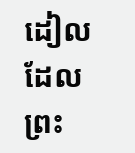ដៀលដែលព្រះ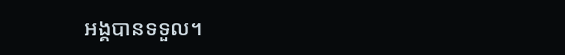អង្គបានទទួល។